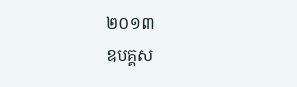២០១៣
ឧបគ្គស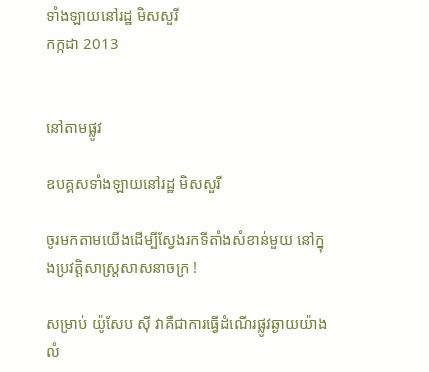ទាំងឡាយនៅរដ្ឋ មិសសួរី
កក្កដា 2013


នៅតាមផ្លូវ

ឧបគ្គសទាំងឡាយនៅរដ្ឋ មិសសួរី

ចូរមកតាមយើងដើម្បីស្វែងរកទីតាំងសំខាន់មួយ នៅក្នុងប្រវត្តិសាស្ត្រសាសនាចក្រ !

សម្រាប់ យ៉ូសែប ស៊ី វាគឺជាការធ្វើដំណើរផ្លូវឆ្ងាយយ៉ាងលំ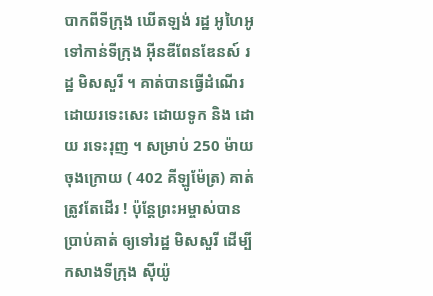បាកពីទីក្រុង ឃើតឡង់ រដ្ឋ អូហៃអូ ទៅកាន់ទីក្រុង អ៊ីនឌីពែនឌែនស៍ រដ្ឋ មិសសួរី ។ គាត់បានធ្វើដំណើរដោយរទេះសេះ ដោយទូក និង ដោយ រទេះរុញ ។ សម្រាប់ 250 ម៉ាយ ចុងក្រោយ ( 402 គីឡូម៉ែត្រ) គាត់ត្រូវតែដើរ ! ប៉ុន្តែព្រះអម្ចាស់បានប្រាប់គាត់ ឲ្យទៅរដ្ឋ មិសសួរី ដើម្បីកសាងទីក្រុង ស៊ីយ៉ូ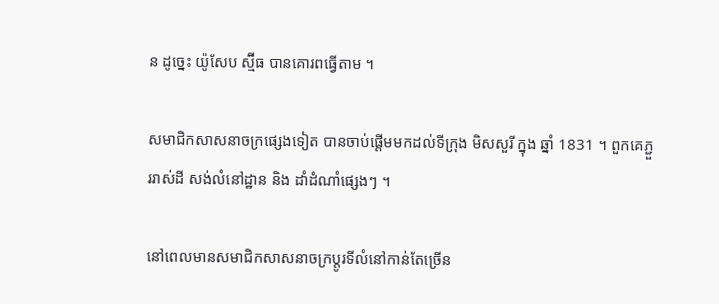ន ដូច្នេះ យ៉ូសែប ស្ម៊ីធ បានគោរពធ្វើតាម ។

សមាជិកសាសនាចក្រផ្សេងទៀត បានចាប់ផ្តើមមកដល់ទីក្រុង មិសសួរី ក្នុង ឆ្នាំ 1831 ។ ពួកគេភ្ជួររាស់ដី សង់លំនៅដ្ឋាន និង ដាំដំណាំផ្សេងៗ ។

នៅពេលមានសមាជិកសាសនាចក្រប្តូរទីលំនៅកាន់តែច្រើន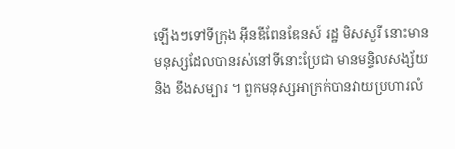ឡើងៗទៅទីក្រុង អ៊ីនឌីពែនឌែនស៍ រដ្ឋ មិសសួរី នោះមានមនុស្សដែលបានរស់នៅទីនោះប្រែជា មានមន្ទិលសង្ស័យ និង ខឹងសម្បារ ។ ពួកមនុស្សអាក្រក់បានវាយប្រហារលំ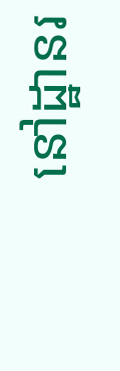នៅដ្ឋានរ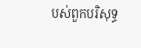បស់ពួកបរិសុទ្ធ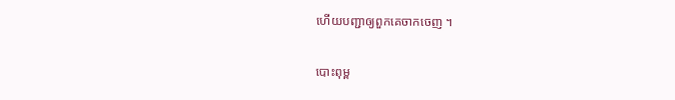ហើយបញ្ជាឲ្យពួកគេចាកចេញ ។

បោះពុម្ព